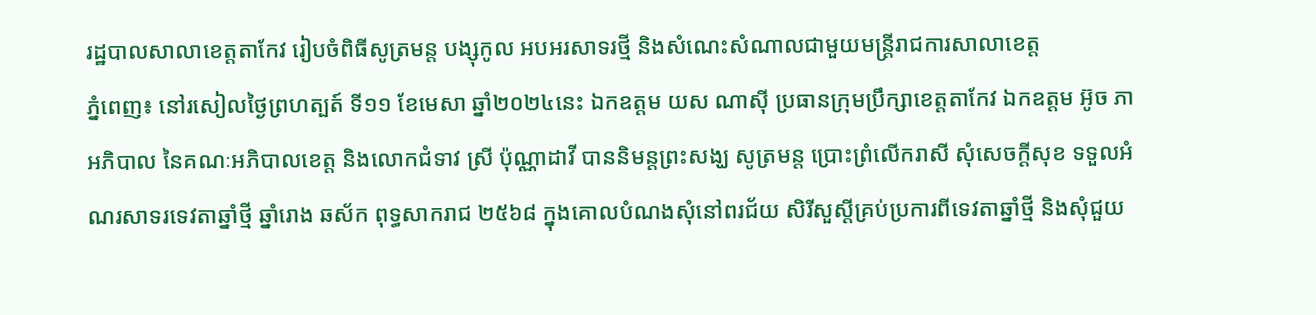រដ្ឋបាលសាលាខេត្តតាកែវ រៀបចំពិធីសូត្រមន្ត បង្សុកូល អបអរសាទរថ្មី និងសំណេះសំណាលជាមួយមន្ត្រីរាជការសាលាខេត្ត
ភ្នំពេញ៖ នៅរសៀលថ្ងៃព្រហត្បត៍ ទី១១ ខែមេសា ឆ្នាំ២០២៤នេះ ឯកឧត្តម យស ណាស៊ី ប្រធានក្រុមប្រឹក្សាខេត្តតាកែវ ឯកឧត្តម អ៊ូច ភា អភិបាល នៃគណៈអភិបាលខេត្ត និងលោកជំទាវ ស្រី ប៉ុណ្ណាដាវី បាននិមន្តព្រះសង្ឃ សូត្រមន្ត ប្រោះព្រំលើករាសី សុំសេចក្ដីសុខ ទទួលអំណរសាទរទេវតាឆ្នាំថ្មី ឆ្នាំរោង ឆស័ក ពុទ្ធសាករាជ ២៥៦៨ ក្នុងគោលបំណងសុំនៅពរជ័យ សិរីសួស្តីគ្រប់ប្រការពីទេវតាឆ្នាំថ្មី និងសុំជួយ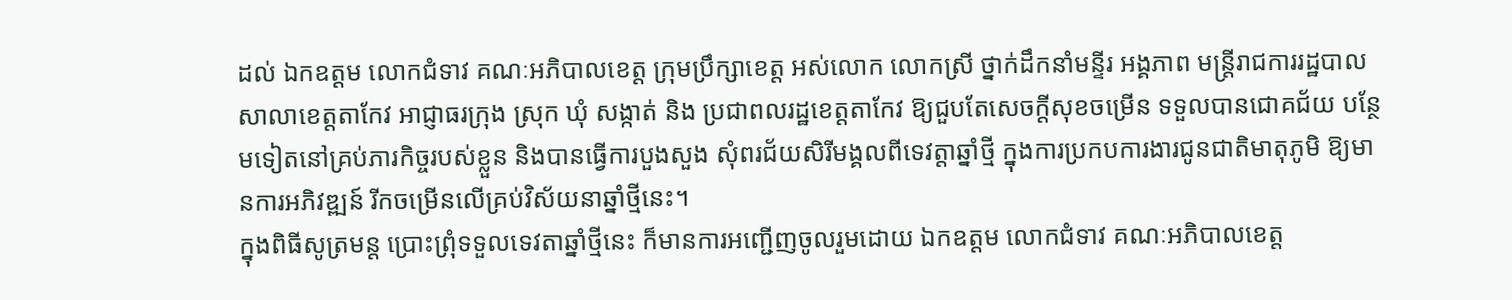ដល់ ឯកឧត្តម លោកជំទាវ គណៈអភិបាលខេត្ត ក្រុមប្រឹក្សាខេត្ត អស់លោក លោកស្រី ថ្នាក់ដឹកនាំមន្ទីរ អង្គភាព មន្ត្រីរាជការរដ្ឋបាលសាលាខេត្តតាកែវ អាជ្ញាធរក្រុង ស្រុក ឃុំ សង្កាត់ និង ប្រជាពលរដ្ឋខេត្តតាកែវ ឱ្យជួបតែសេចក្តីសុខចម្រើន ទទួលបានជោគជ័យ បន្ថែមទៀតនៅគ្រប់ភារកិច្ចរបស់ខ្លួន និងបានធ្វើការបួងសួង សុំពរជ័យសិរីមង្គលពីទេវត្តាឆ្នាំថ្មី ក្នុងការប្រកបការងារជូនជាតិមាតុភូមិ ឱ្យមានការអភិវឌ្ឍន៍ រីកចម្រើនលើគ្រប់វិស័យនាឆ្នាំថ្មីនេះ។
ក្នុងពិធីសូត្រមន្ត ប្រោះព្រុំទទួលទេវតាឆ្នាំថ្មីនេះ ក៏មានការអញ្ជើញចូលរួមដោយ ឯកឧត្តម លោកជំទាវ គណៈអភិបាលខេត្ត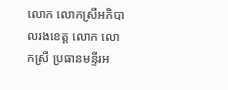លោក លោកស្រីអភិបាលរងខេត្ត លោក លោកស្រី ប្រធានមន្ទីរអ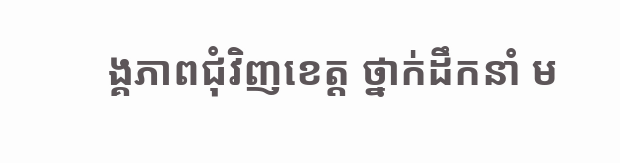ង្គភាពជុំវិញខេត្ត ថ្នាក់ដឹកនាំ ម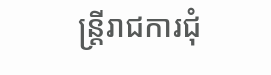ន្ត្រីរាជការជុំ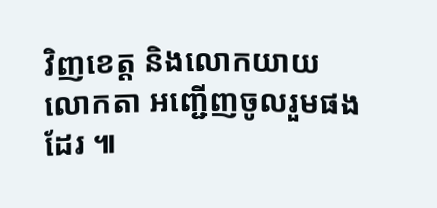វិញខេត្ត និងលោកយាយ លោកតា អញ្ជើញចូលរួមផងដែរ ៕